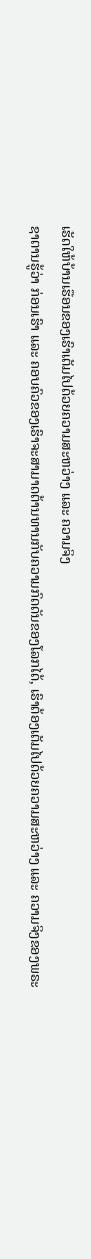ເຮັດໃຫ້ບ້ານເຮືອນຂອງເຮົາເຕັມໄປດ້ວຍຄວາມສະຫວ່າງ ແລະ ຄວາມຈິງ
ຊາຕານຮູ້ວ່າ ກ່ອນເຮົາ ແລະ ຄອບຄົວຂອງເຮົາຈະສາມາດຕ້ານທານກັບຄວາມກົດດັນຂອງໂລກໄດ້, ເຮົາຕ້ອງເຕັມໄປດ້ວຍຄວາມສະຫວ່າງ ແລະ ຄວາມຈິງຂອງພຣະ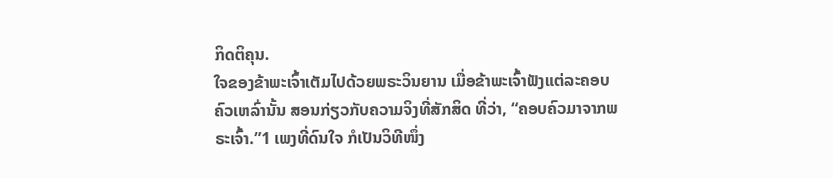ກິດຕິຄຸນ.
ໃຈຂອງຂ້າພະເຈົ້າເຕັມໄປດ້ວຍພຣະວິນຍານ ເມື່ອຂ້າພະເຈົ້າຟັງແຕ່ລະຄອບຄົວເຫລົ່ານັ້ນ ສອນກ່ຽວກັບຄວາມຈິງທີ່ສັກສິດ ທີ່ວ່າ, “ຄອບຄົວມາຈາກພຣະເຈົ້າ.”1 ເພງທີ່ດົນໃຈ ກໍເປັນວິທີໜຶ່ງ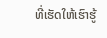ທີ່ເຮັດໃຫ້ເຮົາຮູ້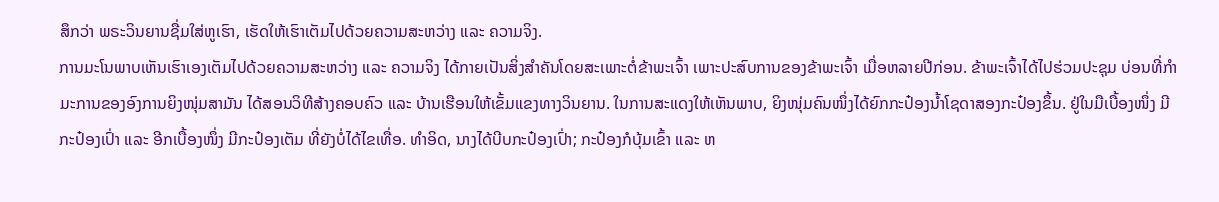ສຶກວ່າ ພຣະວິນຍານຊື່ມໃສ່ຫູເຮົາ, ເຮັດໃຫ້ເຮົາເຕັມໄປດ້ວຍຄວາມສະຫວ່າງ ແລະ ຄວາມຈິງ.
ການມະໂນພາບເຫັນເຮົາເອງເຕັມໄປດ້ວຍຄວາມສະຫວ່າງ ແລະ ຄວາມຈິງ ໄດ້ກາຍເປັນສິ່ງສຳຄັນໂດຍສະເພາະຕໍ່ຂ້າພະເຈົ້າ ເພາະປະສົບການຂອງຂ້າພະເຈົ້າ ເມື່ອຫລາຍປີກ່ອນ. ຂ້າພະເຈົ້າໄດ້ໄປຮ່ວມປະຊຸມ ບ່ອນທີ່ກຳມະການຂອງອົງການຍິງໜຸ່ມສາມັນ ໄດ້ສອນວິທີສ້າງຄອບຄົວ ແລະ ບ້ານເຮືອນໃຫ້ເຂັ້ມແຂງທາງວິນຍານ. ໃນການສະແດງໃຫ້ເຫັນພາບ, ຍິງໜຸ່ມຄົນໜຶ່ງໄດ້ຍົກກະປ໋ອງນ້ຳໂຊດາສອງກະປ໋ອງຂຶ້ນ. ຢູ່ໃນມືເບື້ອງໜຶ່ງ ມີກະປ໋ອງເປົ່າ ແລະ ອີກເບື້ອງໜຶ່ງ ມີກະປ໋ອງເຕັມ ທີ່ຍັງບໍ່ໄດ້ໄຂເທື່ອ. ທຳອິດ, ນາງໄດ້ບີບກະປ໋ອງເປົ່າ; ກະປ໋ອງກໍບຸ້ມເຂົ້າ ແລະ ຫ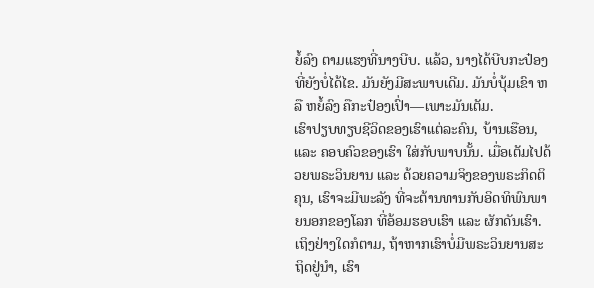ຍໍ້ລົງ ຕາມແຮງທີ່ນາງບີບ. ແລ້ວ, ນາງໄດ້ບີບກະປ໋ອງທີ່ຍັງບໍ່ໄດ້ໄຂ. ມັນຍັງມີສະພາບເດີມ. ມັນບໍ່ບຸ້ມເຂົາ ຫລື ຫຍໍ້ລົງ ຄືກະປ໋ອງເປົ່າ—ເພາະມັນເຕັມ.
ເຮົາປຽບທຽບຊີວິດຂອງເຮົາແຕ່ລະຄົນ, ບ້ານເຮືອນ, ແລະ ຄອບຄົວຂອງເຮົາ ໃສ່ກັບພາບນັ້ນ. ເມື່ອເຕັມໄປດ້ວຍພຣະວິນຍານ ແລະ ດ້ວຍຄວາມຈິງຂອງພຣະກິດຕິຄຸນ, ເຮົາຈະມີພະລັງ ທີ່ຈະຕ້ານທານກັບອິດທິພົນພາຍນອກຂອງໂລກ ທີ່ອ້ອມຮອບເຮົາ ແລະ ຜັກດັນເຮົາ. ເຖິງຢ່າງໃດກໍຕາມ, ຖ້າຫາກເຮົາບໍ່ມີພຣະວິນຍານສະຖິດຢູ່ນຳ, ເຮົາ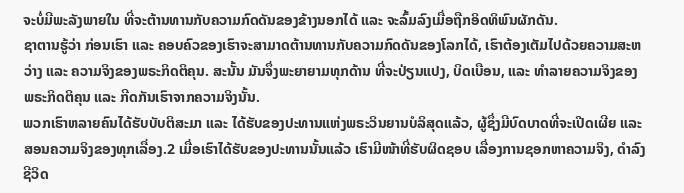ຈະບໍ່ມີພະລັງພາຍໃນ ທີ່ຈະຕ້ານທານກັບຄວາມກົດດັນຂອງຂ້າງນອກໄດ້ ແລະ ຈະລົ້ມລົງເມື່ອຖືກອິດທິພົນຜັກດັນ.
ຊາຕານຮູ້ວ່າ ກ່ອນເຮົາ ແລະ ຄອບຄົວຂອງເຮົາຈະສາມາດຕ້ານທານກັບຄວາມກົດດັນຂອງໂລກໄດ້, ເຮົາຕ້ອງເຕັມໄປດ້ວຍຄວາມສະຫວ່າງ ແລະ ຄວາມຈິງຂອງພຣະກິດຕິຄຸນ. ສະນັ້ນ ມັນຈຶ່ງພະຍາຍາມທຸກດ້ານ ທີ່ຈະປ່ຽນແປງ, ບິດເບືອນ, ແລະ ທຳລາຍຄວາມຈິງຂອງພຣະກິດຕິຄຸນ ແລະ ກີດກັນເຮົາຈາກຄວາມຈິງນັ້ນ.
ພວກເຮົາຫລາຍຄົນໄດ້ຮັບບັບຕິສະມາ ແລະ ໄດ້ຮັບຂອງປະທານແຫ່ງພຣະວິນຍານບໍລິສຸດແລ້ວ, ຜູ້ຊຶ່ງມີບົດບາດທີ່ຈະເປີດເຜີຍ ແລະ ສອນຄວາມຈິງຂອງທຸກເລື່ອງ.2 ເມື່ອເຮົາໄດ້ຮັບຂອງປະທານນັ້ນແລ້ວ ເຮົາມີໜ້າທີ່ຮັບຜິດຊອບ ເລື່ອງການຊອກຫາຄວາມຈິງ, ດຳລົງຊີວິດ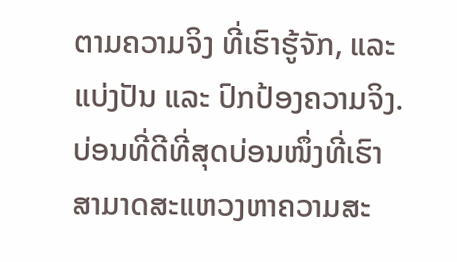ຕາມຄວາມຈິງ ທີ່ເຮົາຮູ້ຈັກ, ແລະ ແບ່ງປັນ ແລະ ປົກປ້ອງຄວາມຈິງ.
ບ່ອນທີ່ດີທີ່ສຸດບ່ອນໜຶ່ງທີ່ເຮົາສາມາດສະແຫວງຫາຄວາມສະ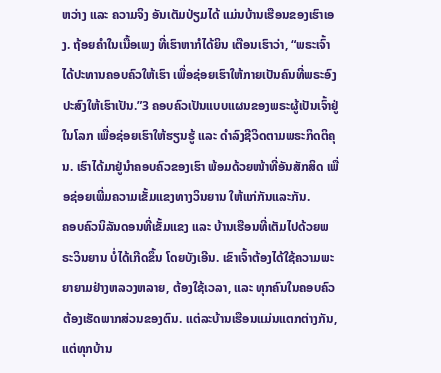ຫວ່າງ ແລະ ຄວາມຈິງ ອັນເຕັມປ່ຽມໄດ້ ແມ່ນບ້ານເຮືອນຂອງເຮົາເອງ. ຖ້ອຍຄຳໃນເນື້ອເພງ ທີ່ເຮົາຫາກໍໄດ້ຍິນ ເຕືອນເຮົາວ່າ, “ພຣະເຈົ້າໄດ້ປະທານຄອບຄົວໃຫ້ເຮົາ ເພື່ອຊ່ອຍເຮົາໃຫ້ກາຍເປັນຄົນທີ່ພຣະອົງປະສົງໃຫ້ເຮົາເປັນ.”3 ຄອບຄົວເປັນແບບແຜນຂອງພຣະຜູ້ເປັນເຈົ້າຢູ່ໃນໂລກ ເພື່ອຊ່ອຍເຮົາໃຫ້ຮຽນຮູ້ ແລະ ດຳລົງຊີວິດຕາມພຣະກິດຕິຄຸນ. ເຮົາໄດ້ມາຢູ່ນຳຄອບຄົວຂອງເຮົາ ພ້ອມດ້ວຍໜ້າທີ່ອັນສັກສິດ ເພື່ອຊ່ອຍເພີ່ມຄວາມເຂັ້ມແຂງທາງວິນຍານ ໃຫ້ແກ່ກັນແລະກັນ.
ຄອບຄົວນິລັນດອນທີ່ເຂັ້ມແຂງ ແລະ ບ້ານເຮືອນທີ່ເຕັມໄປດ້ວຍພຣະວິນຍານ ບໍ່ໄດ້ເກີດຂຶ້ນ ໂດຍບັງເອີນ. ເຂົາເຈົ້າຕ້ອງໄດ້ໃຊ້ຄວາມພະຍາຍາມຢ່າງຫລວງຫລາຍ, ຕ້ອງໃຊ້ເວລາ, ແລະ ທຸກຄົນໃນຄອບຄົວຕ້ອງເຮັດພາກສ່ວນຂອງຕົນ. ແຕ່ລະບ້ານເຮືອນແມ່ນແຕກຕ່າງກັນ, ແຕ່ທຸກບ້ານ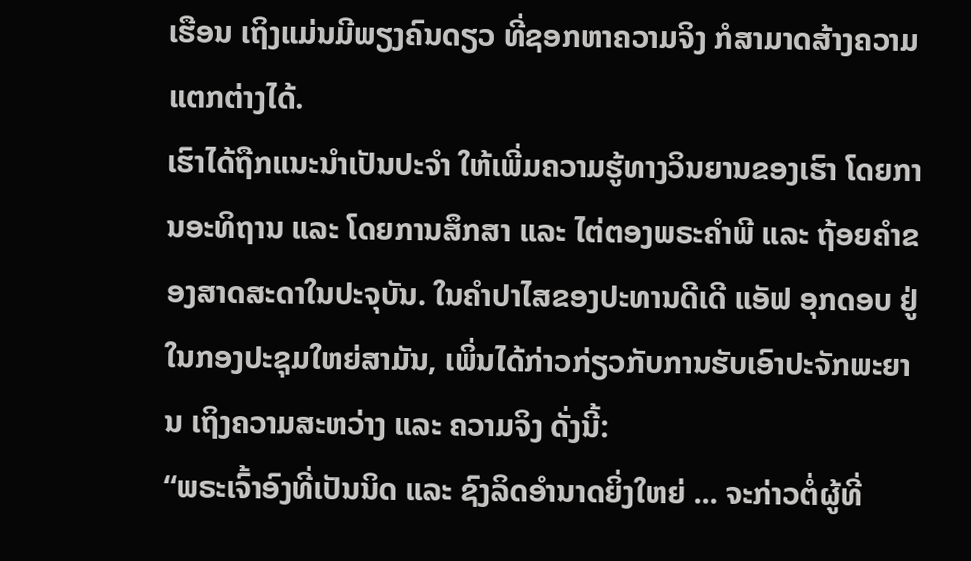ເຮືອນ ເຖິງແມ່ນມີພຽງຄົນດຽວ ທີ່ຊອກຫາຄວາມຈິງ ກໍສາມາດສ້າງຄວາມແຕກຕ່າງໄດ້.
ເຮົາໄດ້ຖືກແນະນຳເປັນປະຈຳ ໃຫ້ເພີ່ມຄວາມຮູ້ທາງວິນຍານຂອງເຮົາ ໂດຍການອະທິຖານ ແລະ ໂດຍການສຶກສາ ແລະ ໄຕ່ຕອງພຣະຄຳພີ ແລະ ຖ້ອຍຄຳຂອງສາດສະດາໃນປະຈຸບັນ. ໃນຄຳປາໄສຂອງປະທານດີເດີ ແອັຟ ອຸກດອບ ຢູ່ໃນກອງປະຊຸມໃຫຍ່ສາມັນ, ເພິ່ນໄດ້ກ່າວກ່ຽວກັບການຮັບເອົາປະຈັກພະຍານ ເຖິງຄວາມສະຫວ່າງ ແລະ ຄວາມຈິງ ດັ່ງນີ້:
“ພຣະເຈົ້າອົງທີ່ເປັນນິດ ແລະ ຊົງລິດອຳນາດຍິ່ງໃຫຍ່ ... ຈະກ່າວຕໍ່ຜູ້ທີ່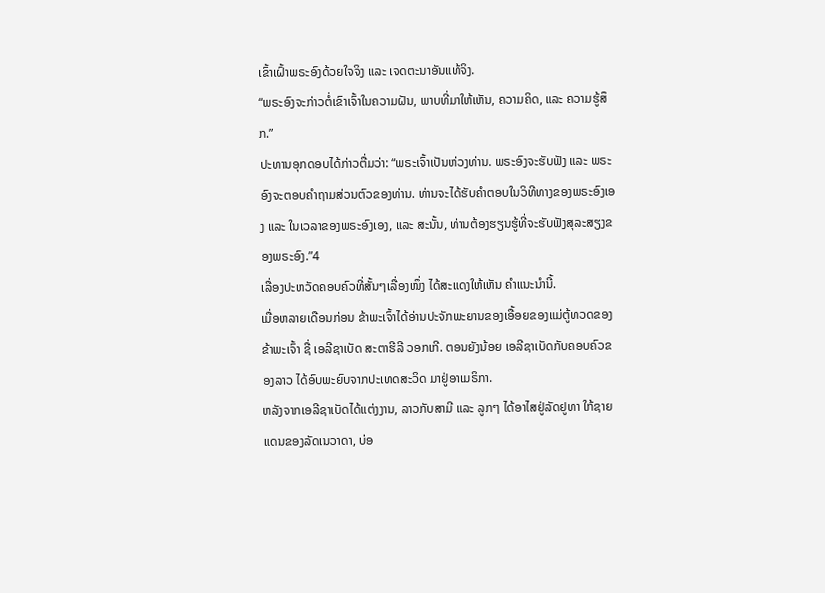ເຂົ້າເຝົ້າພຣະອົງດ້ວຍໃຈຈິງ ແລະ ເຈດຕະນາອັນແທ້ຈິງ.
“ພຣະອົງຈະກ່າວຕໍ່ເຂົາເຈົ້າໃນຄວາມຝັນ, ພາບທີ່ມາໃຫ້ເຫັນ, ຄວາມຄິດ, ແລະ ຄວາມຮູ້ສຶກ.”
ປະທານອຸກດອບໄດ້ກ່າວຕື່ມວ່າ: “ພຣະເຈົ້າເປັນຫ່ວງທ່ານ. ພຣະອົງຈະຮັບຟັງ ແລະ ພຣະອົງຈະຕອບຄຳຖາມສ່ວນຕົວຂອງທ່ານ. ທ່ານຈະໄດ້ຮັບຄຳຕອບໃນວິທີທາງຂອງພຣະອົງເອງ ແລະ ໃນເວລາຂອງພຣະອົງເອງ, ແລະ ສະນັ້ນ, ທ່ານຕ້ອງຮຽນຮູ້ທີ່ຈະຮັບຟັງສຸລະສຽງຂອງພຣະອົງ.”4
ເລື່ອງປະຫວັດຄອບຄົວທີ່ສັ້ນໆເລື່ອງໜຶ່ງ ໄດ້ສະແດງໃຫ້ເຫັນ ຄຳແນະນຳນີ້.
ເມື່ອຫລາຍເດືອນກ່ອນ ຂ້າພະເຈົ້າໄດ້ອ່ານປະຈັກພະຍານຂອງເອື້ອຍຂອງແມ່ຕູ້ທວດຂອງຂ້າພະເຈົ້າ ຊື່ ເອລີຊາເບັດ ສະຕາຮີລີ ວອກເກີ. ຕອນຍັງນ້ອຍ ເອລີຊາເບັດກັບຄອບຄົວຂອງລາວ ໄດ້ອົບພະຍົບຈາກປະເທດສະວິດ ມາຢູ່ອາເມຣິກາ.
ຫລັງຈາກເອລີຊາເບັດໄດ້ແຕ່ງງານ, ລາວກັບສາມີ ແລະ ລູກໆ ໄດ້ອາໄສຢູ່ລັດຢູທາ ໃກ້ຊາຍແດນຂອງລັດເນວາດາ, ບ່ອ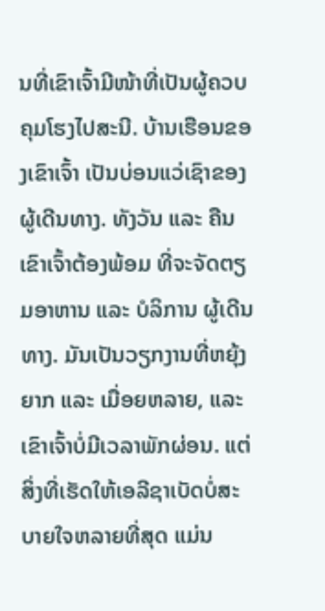ນທີ່ເຂົາເຈົ້າມີໜ້າທີ່ເປັນຜູ້ຄວບຄຸມໂຮງໄປສະນີ. ບ້ານເຮືອນຂອງເຂົາເຈົ້າ ເປັນບ່ອນແວ່ເຊົາຂອງຜູ້ເດີນທາງ. ທັງວັນ ແລະ ຄືນ ເຂົາເຈົ້າຕ້ອງພ້ອມ ທີ່ຈະຈັດຕຽມອາຫານ ແລະ ບໍລິການ ຜູ້ເດີນທາງ. ມັນເປັນວຽກງານທີ່ຫຍຸ້ງຍາກ ແລະ ເມື່ອຍຫລາຍ, ແລະ ເຂົາເຈົ້າບໍ່ມີເວລາພັກຜ່ອນ. ແຕ່ສິ່ງທີ່ເຮັດໃຫ້ເອລີຊາເບັດບໍ່ສະບາຍໃຈຫລາຍທີ່ສຸດ ແມ່ນ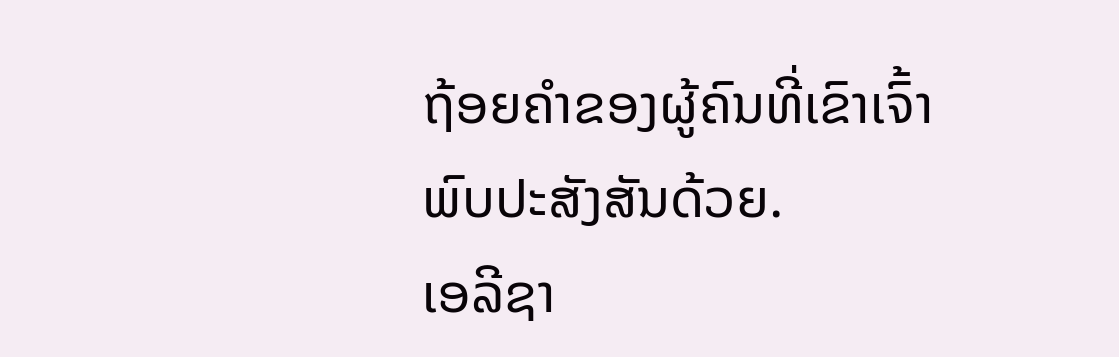ຖ້ອຍຄຳຂອງຜູ້ຄົນທີ່ເຂົາເຈົ້າພົບປະສັງສັນດ້ວຍ.
ເອລີຊາ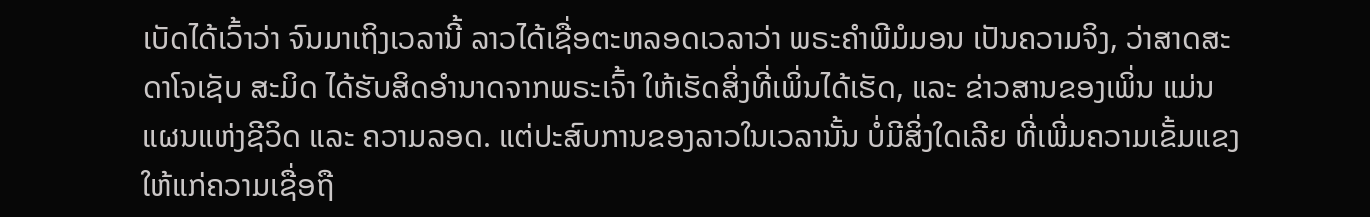ເບັດໄດ້ເວົ້າວ່າ ຈົນມາເຖິງເວລານີ້ ລາວໄດ້ເຊື່ອຕະຫລອດເວລາວ່າ ພຣະຄຳພີມໍມອນ ເປັນຄວາມຈິງ, ວ່າສາດສະດາໂຈເຊັບ ສະມິດ ໄດ້ຮັບສິດອຳນາດຈາກພຣະເຈົ້າ ໃຫ້ເຮັດສິ່ງທີ່ເພິ່ນໄດ້ເຮັດ, ແລະ ຂ່າວສານຂອງເພິ່ນ ແມ່ນແຜນແຫ່ງຊີວິດ ແລະ ຄວາມລອດ. ແຕ່ປະສົບການຂອງລາວໃນເວລານັ້ນ ບໍ່ມີສິ່ງໃດເລີຍ ທີ່ເພີ່ມຄວາມເຂັ້ມແຂງ ໃຫ້ແກ່ຄວາມເຊື່ອຖື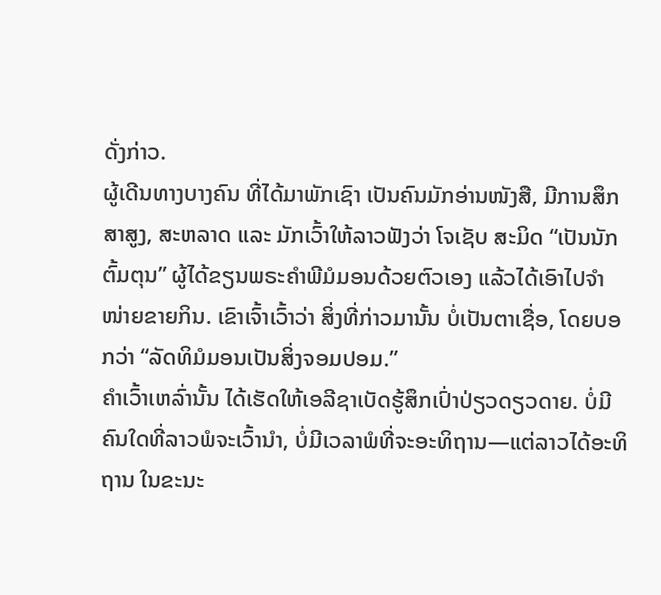ດັ່ງກ່າວ.
ຜູ້ເດີນທາງບາງຄົນ ທີ່ໄດ້ມາພັກເຊົາ ເປັນຄົນມັກອ່ານໜັງສື, ມີການສຶກສາສູງ, ສະຫລາດ ແລະ ມັກເວົ້າໃຫ້ລາວຟັງວ່າ ໂຈເຊັບ ສະມິດ “ເປັນນັກຕົ້ມຕຸນ” ຜູ້ໄດ້ຂຽນພຣະຄຳພີມໍມອນດ້ວຍຕົວເອງ ແລ້ວໄດ້ເອົາໄປຈຳໜ່າຍຂາຍກິນ. ເຂົາເຈົ້າເວົ້າວ່າ ສິ່ງທີ່ກ່າວມານັ້ນ ບໍ່ເປັນຕາເຊື່ອ, ໂດຍບອກວ່າ “ລັດທິມໍມອນເປັນສິ່ງຈອມປອມ.”
ຄຳເວົ້າເຫລົ່ານັ້ນ ໄດ້ເຮັດໃຫ້ເອລີຊາເບັດຮູ້ສຶກເປົ່າປ່ຽວດຽວດາຍ. ບໍ່ມີຄົນໃດທີ່ລາວພໍຈະເວົ້ານຳ, ບໍ່ມີເວລາພໍທີ່ຈະອະທິຖານ—ແຕ່ລາວໄດ້ອະທິຖານ ໃນຂະນະ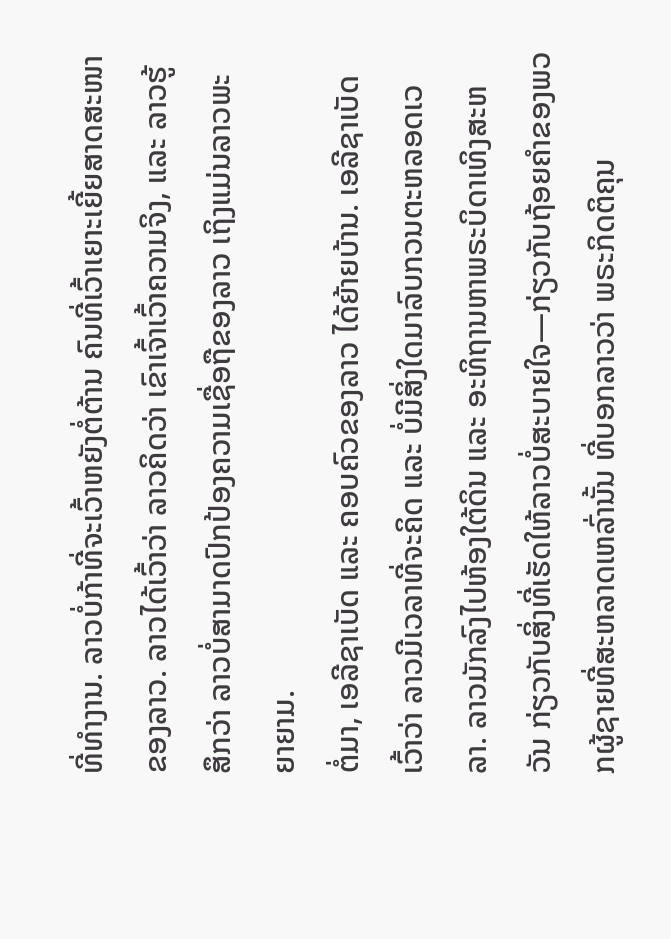ທີ່ທຳງານ. ລາວບໍ່ກ້າທີ່ຈະເວົ້າຫຍັງຕໍ່ຕ້ານ ຄົນທີ່ເວົ້າເຍາະເຍີ້ຍສາດສະໜາຂອງລາວ. ລາວໄດ້ເວົ້າວ່າ ລາວຄິດວ່າ ເຂົາເຈົ້າເວົ້າຄວາມຈິງ, ແລະ ລາວຮູ້ສຶກວ່າ ລາວບໍ່ສາມາດປົກປ້ອງຄວາມເຊື່ອຖືຂອງລາວ ເຖິງແມ່ນລາວພະຍາຍາມ.
ຕໍ່ມາ, ເອລີຊາເບັດ ແລະ ຄອບຄົວຂອງລາວ ໄດ້ຍ້າຍບ້ານ. ເອລີຊາເບັດເວົ້າວ່າ ລາວມີເວລາທີ່ຈະຄິດ ແລະ ບໍ່ມີສິ່ງໃດມາລົບກວນຕະຫລອດເວລາ. ລາວມັກລົງໄປຫ້ອງໃຕ້ດິນ ແລະ ອະທິຖານຫາພຣະບິດາເທິງສະຫວັນ ກ່ຽວກັບສິ່ງທີ່ເຮັດໃຫ້ລາວບໍ່ສະບາຍໃຈ—ກ່ຽວກັບຖ້ອຍຄຳຂອງພວກຜູ້ຊາຍທີ່ສະຫລາດເຫລົ່ານັ້ນ ທີ່ບອກລາວວ່າ ພຣະກິດຕິຄຸນ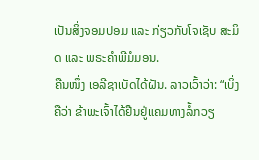ເປັນສິ່ງຈອມປອມ ແລະ ກ່ຽວກັບໂຈເຊັບ ສະມິດ ແລະ ພຣະຄຳພີມໍມອນ.
ຄືນໜຶ່ງ ເອລີຊາເບັດໄດ້ຝັນ. ລາວເວົ້າວ່າ: “ເບິ່ງຄືວ່າ ຂ້າພະເຈົ້າໄດ້ຢືນຢູ່ແຄມທາງລໍ້ກວຽ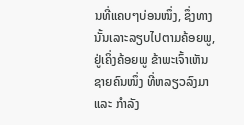ນທີ່ແຄບໆບ່ອນໜຶ່ງ, ຊຶ່ງທາງນັ້ນເລາະລຽບໄປຕາມຄ້ອຍພູ, ຢູ່ເຄິ່ງຄ້ອຍພູ ຂ້າພະເຈົ້າເຫັນຊາຍຄົນໜຶ່ງ ທີ່ຫລຽວລົງມາ ແລະ ກຳລັງ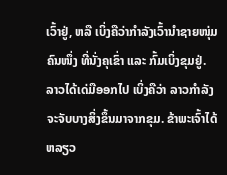ເວົ້າຢູ່, ຫລື ເບິ່ງຄືວ່າກຳລັງເວົ້ານຳຊາຍໜຸ່ມຄົນໜຶ່ງ ທີ່ນັ່ງຄຸເຂົ່າ ແລະ ກົ້ມເບິ່ງຂຸມຢູ່. ລາວໄດ້ເດ່ມືອອກໄປ ເບິ່ງຄືວ່າ ລາວກຳລັງຈະຈັບບາງສິ່ງຂຶ້ນມາຈາກຂຸມ. ຂ້າພະເຈົ້າໄດ້ຫລຽວ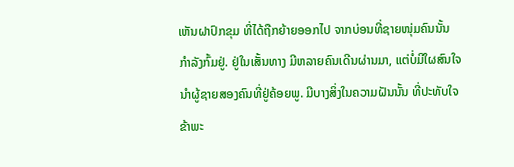ເຫັນຝາປົກຂຸມ ທີ່ໄດ້ຖືກຍ້າຍອອກໄປ ຈາກບ່ອນທີ່ຊາຍໜຸ່ມຄົນນັ້ນ ກຳລັງກົ້ມຢູ່. ຢູ່ໃນເສັ້ນທາງ ມີຫລາຍຄົນເດີນຜ່ານມາ, ແຕ່ບໍ່ມີໃຜສົນໃຈນຳຜູ້ຊາຍສອງຄົນທີ່ຢູ່ຄ້ອຍພູ. ມີບາງສິ່ງໃນຄວາມຝັນນັ້ນ ທີ່ປະທັບໃຈຂ້າພະ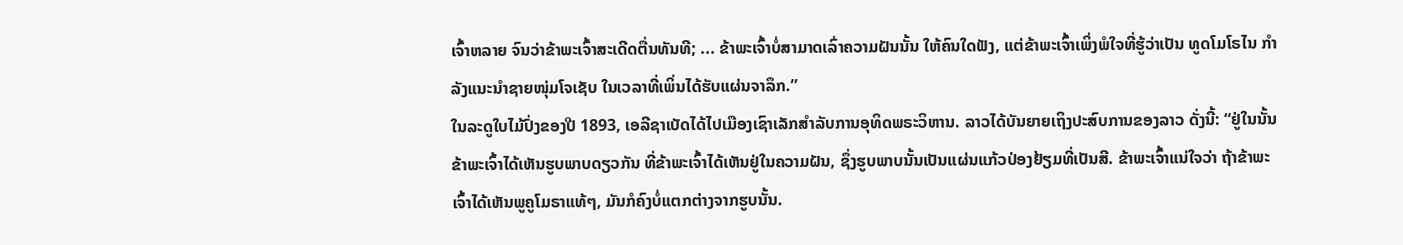ເຈົ້າຫລາຍ ຈົນວ່າຂ້າພະເຈົ້າສະເດີດຕື່ນທັນທີ; ... ຂ້າພະເຈົ້າບໍ່ສາມາດເລົ່າຄວາມຝັນນັ້ນ ໃຫ້ຄົນໃດຟັງ, ແຕ່ຂ້າພະເຈົ້າເພິ່ງພໍໃຈທີ່ຮູ້ວ່າເປັນ ທູດໂມໂຣໄນ ກຳລັງແນະນຳຊາຍໜຸ່ມໂຈເຊັບ ໃນເວລາທີ່ເພິ່ນໄດ້ຮັບແຜ່ນຈາລຶກ.”
ໃນລະດູໃບໄມ້ປົ່ງຂອງປີ 1893, ເອລີຊາເບັດໄດ້ໄປເມືອງເຊົາເລັກສຳລັບການອຸທິດພຣະວິຫານ. ລາວໄດ້ບັນຍາຍເຖິງປະສົບການຂອງລາວ ດັ່ງນີ້: “ຢູ່ໃນນັ້ນ ຂ້າພະເຈົ້າໄດ້ເຫັນຮູບພາບດຽວກັນ ທີ່ຂ້າພະເຈົ້າໄດ້ເຫັນຢູ່ໃນຄວາມຝັນ, ຊຶ່ງຮູບພາບນັ້ນເປັນແຜ່ນແກ້ວປ່ອງຢ້ຽມທີ່ເປັນສີ. ຂ້າພະເຈົ້າແນ່ໃຈວ່າ ຖ້າຂ້າພະເຈົ້າໄດ້ເຫັນພູຄູໂມຣາແທ້ໆ, ມັນກໍຄົງບໍ່ແຕກຕ່າງຈາກຮູບນັ້ນ.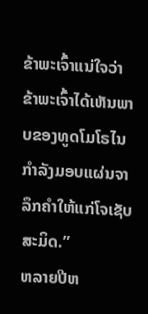ຂ້າພະເຈົ້າແນ່ໃຈວ່າ ຂ້າພະເຈົ້າໄດ້ເຫັນພາບຂອງທູດໂມໂຣໄນ ກຳລັງມອບແຜ່ນຈາລຶກຄຳໃຫ້ແກ່ໂຈເຊັບ ສະມິດ.”
ຫລາຍປີຫ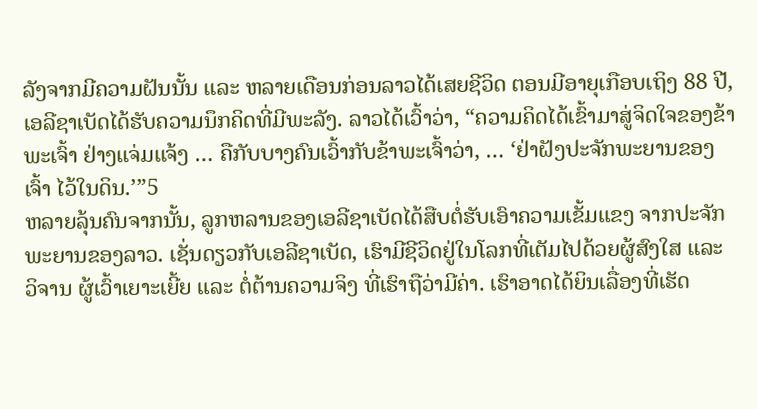ລັງຈາກມີຄວາມຝັນນັ້ນ ແລະ ຫລາຍເດືອນກ່ອນລາວໄດ້ເສຍຊີວິດ ຕອນມີອາຍຸເກືອບເຖິງ 88 ປີ, ເອລີຊາເບັດໄດ້ຮັບຄວາມນຶກຄິດທີ່ມີພະລັງ. ລາວໄດ້ເວົ້າວ່າ, “ຄວາມຄິດໄດ້ເຂົ້າມາສູ່ຈິດໃຈຂອງຂ້າພະເຈົ້າ ຢ່າງແຈ່ມແຈ້ງ … ຄືກັບບາງຄົນເວົ້າກັບຂ້າພະເຈົ້າວ່າ, … ‘ຢ່າຝັງປະຈັກພະຍານຂອງເຈົ້າ ໄວ້ໃນດິນ.’”5
ຫລາຍລຸ້ນຄົນຈາກນັ້ນ, ລູກຫລານຂອງເອລີຊາເບັດໄດ້ສືບຕໍ່ຮັບເອົາຄວາມເຂັ້ມແຂງ ຈາກປະຈັກພະຍານຂອງລາວ. ເຊັ່ນດຽວກັບເອລີຊາເບັດ, ເຮົາມີຊີວິດຢູ່ໃນໂລກທີ່ເຕັມໄປດ້ວຍຜູ້ສົງໃສ ແລະ ວິຈານ ຜູ້ເວົ້າເຍາະເຍີ້ຍ ແລະ ຕໍ່ຕ້ານຄວາມຈິງ ທີ່ເຮົາຖືວ່າມີຄ່າ. ເຮົາອາດໄດ້ຍິນເລື່ອງທີ່ເຮັດ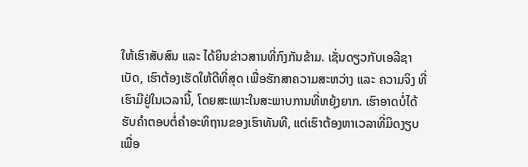ໃຫ້ເຮົາສັບສົນ ແລະ ໄດ້ຍິນຂ່າວສານທີ່ກົງກັນຂ້າມ. ເຊັ່ນດຽວກັບເອລີຊາເບັດ, ເຮົາຕ້ອງເຮັດໃຫ້ດີທີ່ສຸດ ເພື່ອຮັກສາຄວາມສະຫວ່າງ ແລະ ຄວາມຈິງ ທີ່ເຮົາມີຢູ່ໃນເວລານີ້, ໂດຍສະເພາະໃນສະພາບການທີ່ຫຍຸ້ງຍາກ. ເຮົາອາດບໍ່ໄດ້ຮັບຄຳຕອບຕໍ່ຄຳອະທິຖານຂອງເຮົາທັນທີ, ແຕ່ເຮົາຕ້ອງຫາເວລາທີ່ມິດງຽບ ເພື່ອ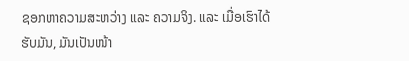ຊອກຫາຄວາມສະຫວ່າງ ແລະ ຄວາມຈິງ. ແລະ ເມື່ອເຮົາໄດ້ຮັບມັນ, ມັນເປັນໜ້າ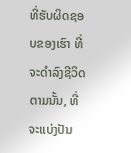ທີ່ຮັບຜິດຊອບຂອງເຮົາ ທີ່ຈະດຳລົງຊີວິດຕາມນັ້ນ, ທີ່ຈະແບ່ງປັນ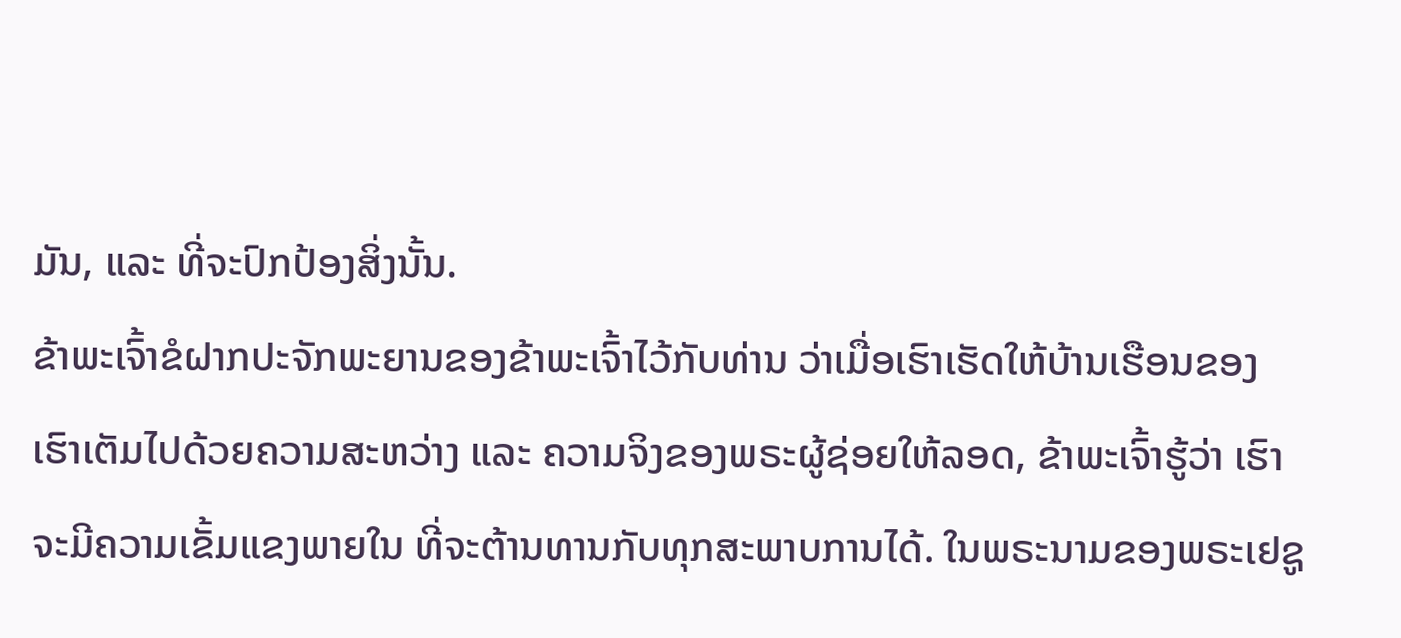ມັນ, ແລະ ທີ່ຈະປົກປ້ອງສິ່ງນັ້ນ.
ຂ້າພະເຈົ້າຂໍຝາກປະຈັກພະຍານຂອງຂ້າພະເຈົ້າໄວ້ກັບທ່ານ ວ່າເມື່ອເຮົາເຮັດໃຫ້ບ້ານເຮືອນຂອງເຮົາເຕັມໄປດ້ວຍຄວາມສະຫວ່າງ ແລະ ຄວາມຈິງຂອງພຣະຜູ້ຊ່ອຍໃຫ້ລອດ, ຂ້າພະເຈົ້າຮູ້ວ່າ ເຮົາຈະມີຄວາມເຂັ້ມແຂງພາຍໃນ ທີ່ຈະຕ້ານທານກັບທຸກສະພາບການໄດ້. ໃນພຣະນາມຂອງພຣະເຢຊູ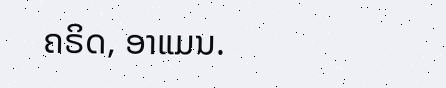ຄຣິດ, ອາແມນ.